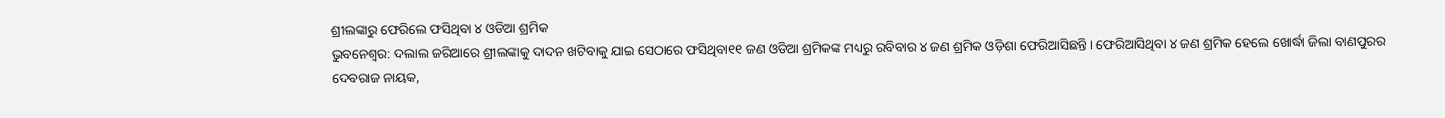ଶ୍ରୀଲଙ୍କାରୁ ଫେରିଲେ ଫସିଥିବା ୪ ଓଡିଆ ଶ୍ରମିକ
ଭୁବନେଶ୍ୱର: ଦଲାଲ ଜରିଆରେ ଶ୍ରୀଲଙ୍କାକୁ ଦାଦନ ଖଟିବାକୁ ଯାଇ ସେଠାରେ ଫସିଥିବା୧୧ ଜଣ ଓଡିଆ ଶ୍ରମିକଙ୍କ ମଧ୍ୟରୁ ରବିବାର ୪ ଜଣ ଶ୍ରମିକ ଓଡ଼ିଶା ଫେରିଆସିଛନ୍ତି। ଫେରିଆସିଥିବା ୪ ଜଣ ଶ୍ରମିକ ହେଲେ ଖୋର୍ଦ୍ଧା ଜିଲା ବାଣପୁରର ଦେବରାଜ ନାୟକ,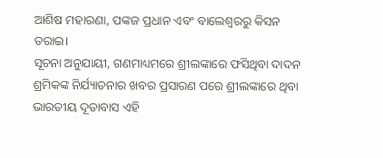ଆଶିଷ ମହାରଣା, ପଙ୍କଜ ପ୍ରଧାନ ଏବଂ ବାଲେଶ୍ୱରରୁ କିସନ ତରାଇ।
ସୂଚନା ଅନୁଯାୟୀ, ଗଣମାଧ୍ୟମରେ ଶ୍ରୀଲଙ୍କାରେ ଫସିଥିବା ଦାଦନ ଶ୍ରମିକଙ୍କ ନିର୍ଯ୍ୟାତନାର ଖବର ପ୍ରସାରଣ ପରେ ଶ୍ରୀଲଙ୍କାରେ ଥିବା ଭାରତୀୟ ଦୂତାବାସ ଏହି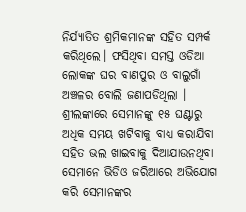ନିର୍ଯ୍ୟାତିତ ଶ୍ରମିକମାନଙ୍କ ସହିତ ସମ୍ପର୍କ କରିଥିଲେ। ଫସିଥିବା ସମସ୍ତ ଓଡିଆ ଲୋକଙ୍କ ଘର ବାଣପୁର ଓ ବାଲୁଗାଁ ଅଞ୍ଚଳର ବୋଲି ଜଣାପଡିଥିଲା । ଶ୍ରୀଲଙ୍କାରେ ସେମାନଙ୍କୁ ୧୫ ଘଣ୍ଟାରୁ ଅଧିକ ସମୟ ଖଟିବାକୁ ବାଧ୍ୟ କରାଯିବା ସହିତ ଭଲ ଖାଇବାକୁ ଦିଆଯାଉନଥିବା ସେମାନେ ଭିଡିଓ ଜରିଆରେ ଅଭିଯୋଗ କରି ସେମାନଙ୍କର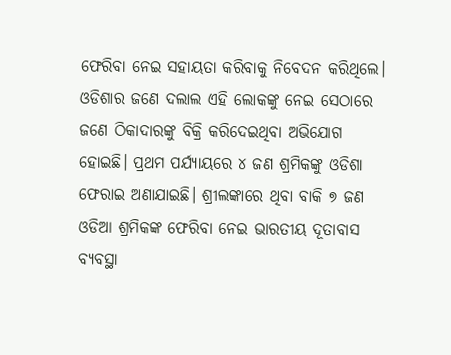ଫେରିବା ନେଇ ସହାୟତା କରିବାକୁ ନିବେଦନ କରିଥିଲେ। ଓଡିଶାର ଜଣେ ଦଲାଲ ଏହି ଲୋକଙ୍କୁ ନେଇ ସେଠାରେ ଜଣେ ଠିକାଦାରଙ୍କୁ ବିକ୍ରି କରିଦେଇଥିବା ଅଭିଯୋଗ ହୋଇଛି। ପ୍ରଥମ ପର୍ଯ୍ୟାୟରେ ୪ ଜଣ ଶ୍ରମିକଙ୍କୁ ଓଡିଶା ଫେରାଇ ଅଣାଯାଇଛି। ଶ୍ରୀଲଙ୍କାରେ ଥିବା ବାକି ୭ ଜଣ ଓଡିଆ ଶ୍ରମିକଙ୍କ ଫେରିବା ନେଇ ଭାରତୀୟ ଦୂତାବାସ ବ୍ୟବସ୍ଥା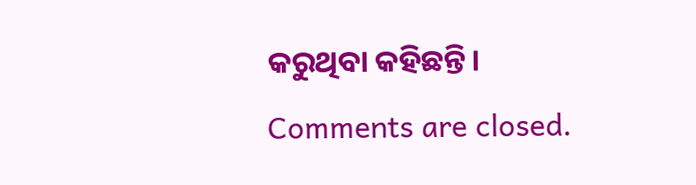କରୁଥିବା କହିଛନ୍ତି।
Comments are closed.